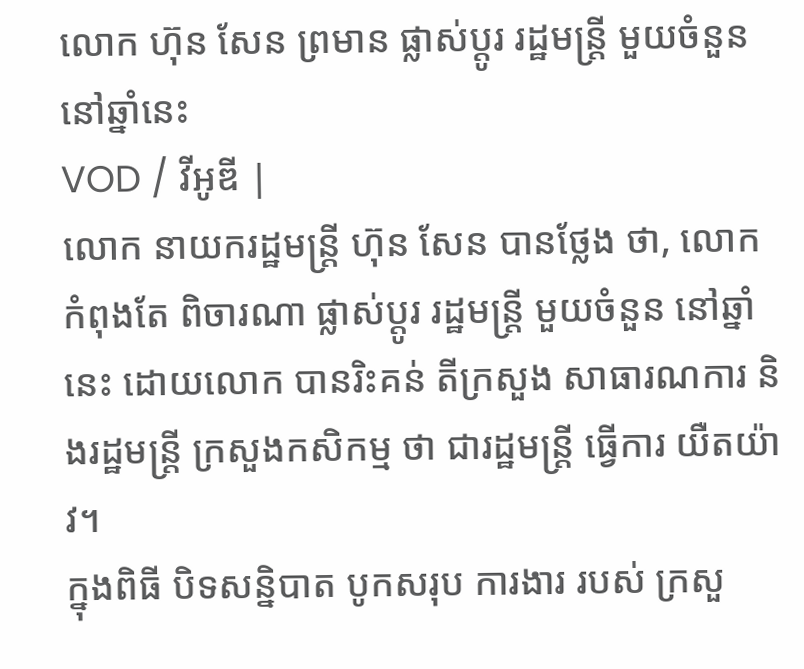លោក ហ៊ុន សែន ព្រមាន ផ្លាស់ប្តូរ រដ្ឋមន្រ្តី មួយចំនួន នៅឆ្នាំនេះ
VOD / វីអូឌី |
លោក នាយករដ្ឋមន្រ្តី ហ៊ុន សែន បានថ្លែង ថា, លោក កំពុងតែ ពិចារណា ផ្លាស់ប្តូរ រដ្ឋមន្រ្តី មួយចំនួន នៅឆ្នាំនេះ ដោយលោក បានរិះគន់ តីក្រសួង សាធារណការ និងរដ្ឋមន្រ្តី ក្រសួងកសិកម្ម ថា ជារដ្ឋមន្រ្តី ធ្វើការ យឺតយ៉ាវ។
ក្នុងពិធី បិទសន្និបាត បូកសរុប ការងារ របស់ ក្រសួ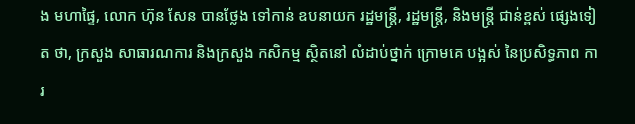ង មហាផ្ទៃ, លោក ហ៊ុន សែន បានថ្លែង ទៅកាន់ ឧបនាយក រដ្ឋមន្រ្តី, រដ្ឋមន្រ្តី, និងមន្រ្តី ជាន់ខ្ពស់ ផ្សេងទៀត ថា, ក្រសួង សាធារណការ និងក្រសួង កសិកម្ម ស្ថិតនៅ លំដាប់ថ្នាក់ ក្រោមគេ បង្អស់ នៃប្រសិទ្ធភាព ការ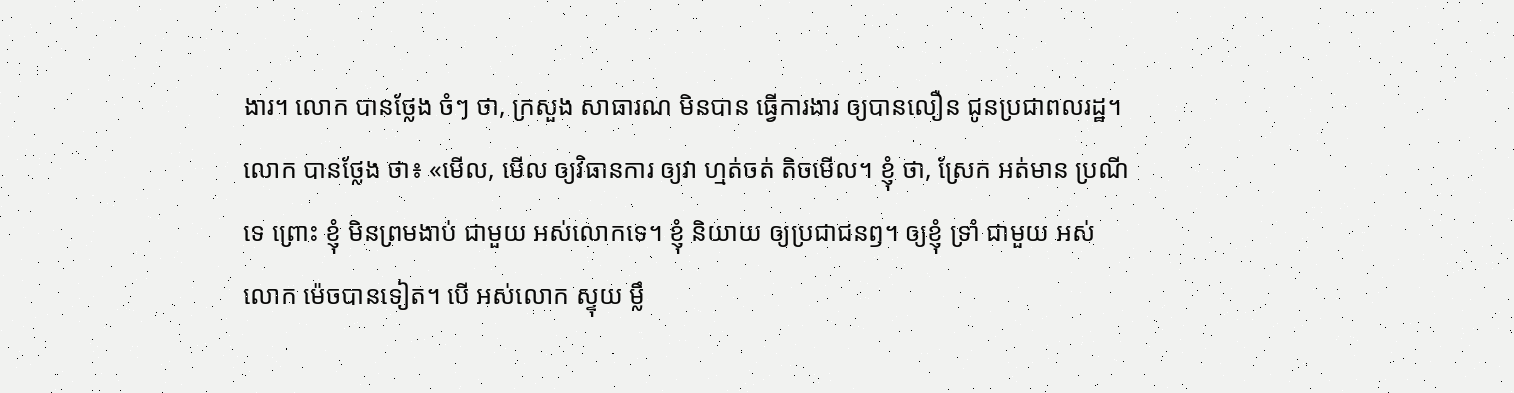ងារ។ លោក បានថ្លែង ចំៗ ថា, ក្រសួង សាធារណ មិនបាន ធ្វើការងារ ឲ្យបានលឿន ជូនប្រជាពលរដ្ឋ។
លោក បានថ្លែង ថា៖ «មើល, មើល ឲ្យវិធានការ ឲ្យវា ហ្មត់ចត់ តិចមើល។ ខ្ញុំ ថា, ស្រែក អត់មាន ប្រណីទេ ព្រោះ ខ្ញុំ មិនព្រមងាប់ ជាមួយ អស់លោកទេ។ ខ្ញុំ និយាយ ឲ្យប្រជាជនឭ។ ឲ្យខ្ញុំ ទ្រាំ ជាមួយ អស់លោក ម៉េចបានទៀត។ បើ អស់លោក ស្ទុយ ម្លឹ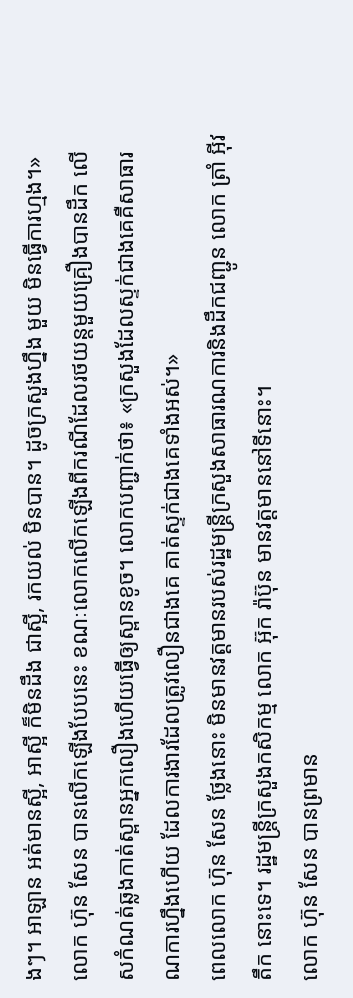ងៗ។ អាឡាន អត់មានស្អី, អាស្អី ក៏មិនដឹង ជាស្អី, រកយល់ មិនបាន។ ដូចក្រសួងហ្នឹង មួយ មិនធ្វើការហ្មង។»លោក ហ៊ុន សែន បានលើកឡើងបែបនេះ ខណៈលោកលើកឡើងពីករណីដែលរថយន្តមួយគ្រឿងបានដឹក លើសកំណត់ឆ្លងកាត់ស្ពានអ្នកលឿងហើយធ្វើឲ្យស្ពានខូច។ លោកបញ្ជាក់ថា៖ «ក្រសួងដែលស្ទក់ជាងគេគឺសាធារណការហ្នឹងហើយ ដែលការងារដែលត្រូវលឿនជាងគេ គាត់ស្ទក់ជាងគេទាំងអស់។»
ពេលលោក ហ៊ុន សែន ថ្លែងនោះ មិនមានវត្តមានរបស់រដ្ឋមន្រ្តីក្រសួងសាធារណការនិងដឹកជញ្ជូន លោក ត្រាំ អ៊ីវតឹក នោះទេ។ រដ្ឋមន្រ្តីក្រសួងកសិកម្ម លោក អ៊ុក រ៉ាប៊ុន មានវត្តមាននៅទីនោះ។
លោក ហ៊ុន សែន បានព្រមាន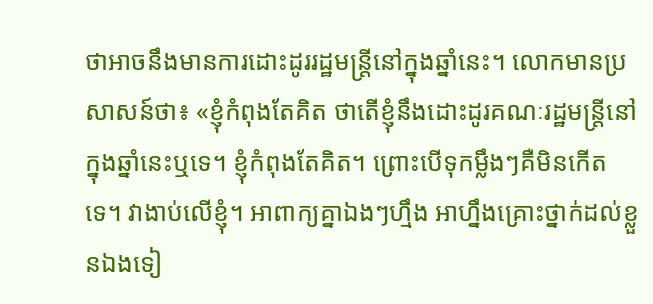ថាអាចនឹងមានការដោះដូររដ្ឋមន្រ្តីនៅក្នុងឆ្នាំនេះ។ លោកមានប្រសាសន៍ថា៖ «ខ្ញុំកំពុងតែគិត ថាតើខ្ញុំនឹងដោះដូរគណៈរដ្ឋមន្រ្តីនៅក្នុងឆ្នាំនេះឬទេ។ ខ្ញុំកំពុងតែគិត។ ព្រោះបើទុកម្លឹងៗគឺមិនកើតទេ។ វាងាប់លើខ្ញុំ។ អាពាក្យគ្នាឯងៗហ្មឹង អាហ្នឹងគ្រោះថ្នាក់ដល់ខ្លួនឯងទៀ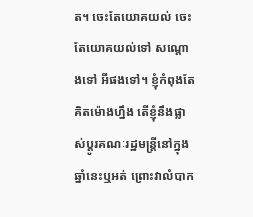ត។ ចេះតែយោគយល់ ចេះតែយោគយល់ទៅ សណ្តោងទៅ អីផងទៅ។ ខ្ញុំកំពុងតែគិតម៉ោងហ្នឹង តើខ្ញុំនឹងផ្លាស់ប្តូរគណៈរដ្ឋមន្រ្តីនៅក្នុងឆ្នាំនេះឬអត់ ព្រោះវាលំបាក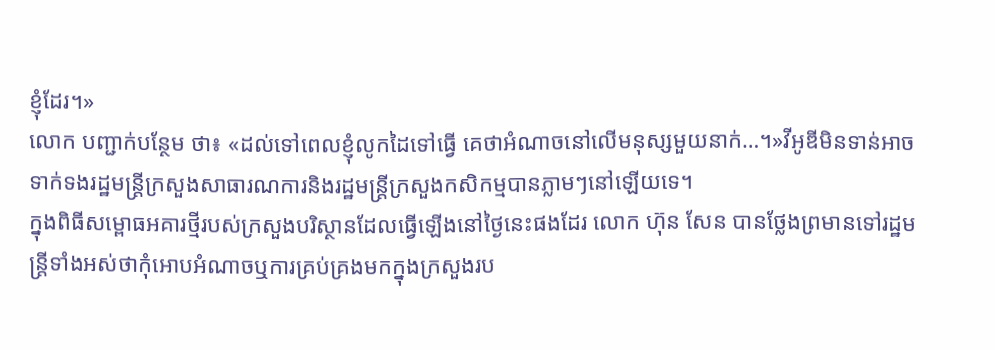ខ្ញុំដែរ។»
លោក បញ្ជាក់បន្ថែម ថា៖ «ដល់ទៅពេលខ្ញុំលូកដៃទៅធ្វើ គេថាអំណាចនៅលើមនុស្សមួយនាក់…។»វីអូឌីមិនទាន់អាចទាក់ទងរដ្ឋមន្រ្តីក្រសួងសាធារណការនិងរដ្ឋមន្រ្តីក្រសួងកសិកម្មបានភ្លាមៗនៅឡើយទេ។
ក្នុងពិធីសម្ពោធអគារថ្មីរបស់ក្រសួងបរិស្ថានដែលធ្វើឡើងនៅថ្ងៃនេះផងដែរ លោក ហ៊ុន សែន បានថ្លែងព្រមានទៅរដ្ឋមន្រ្តីទាំងអស់ថាកុំអោបអំណាចឬការគ្រប់គ្រងមកក្នុងក្រសួងរប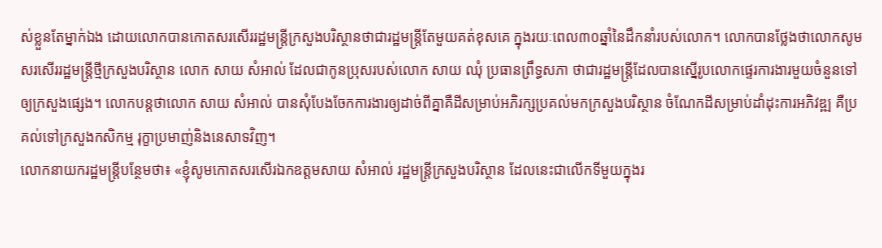ស់ខ្លួនតែម្នាក់ឯង ដោយលោកបានកោតសរសើររដ្ឋមន្រ្តីក្រសួងបរិស្ថានថាជារដ្ឋមន្រ្តីតែមួយគត់ខុសគេ ក្នុងរយៈពេល៣០ឆ្នាំនៃដឹកនាំរបស់លោក។ លោកបានថ្លែងថាលោកសូមសរសើររដ្ឋមន្រ្តីថ្មីក្រសួងបរិស្ថាន លោក សាយ សំអាល់ ដែលជាកូនប្រុសរបស់លោក សាយ ឈុំ ប្រធានព្រឹទ្ធសភា ថាជារដ្ឋមន្រ្តីដែលបានស្នើរូបលោកផ្ទេរការងារមួយចំនួនទៅឲ្យក្រសួងផ្សេង។ លោកបន្តថាលោក សាយ សំអាល់ បានសុំបែងចែកការងារឲ្យដាច់ពីគ្នាគឺដីសម្រាប់អភិរក្សប្រគល់មកក្រសួងបរិស្ថាន ចំណែកដីសម្រាប់ដាំដុះការអភិវឌ្ឍ គឺប្រគល់ទៅក្រសួងកសិកម្ម រុក្ខាប្រមាញ់និងនេសាទវិញ។
លោកនាយករដ្ឋមន្រ្តីបន្ថែមថា៖ «ខ្ញុំសូមកោតសរសើរឯកឧត្តមសាយ សំអាល់ រដ្ឋមន្រ្តីក្រសួងបរិស្ថាន ដែលនេះជាលើកទីមួយក្នុងរ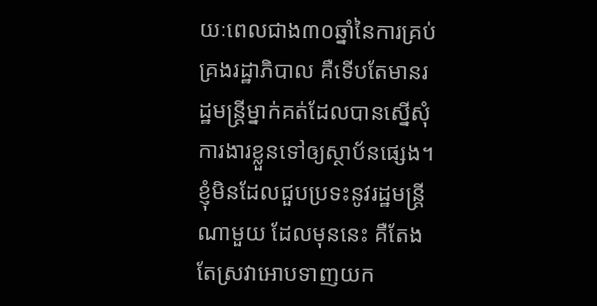យៈពេលជាង៣០ឆ្នាំនៃការគ្រប់គ្រងរដ្ឋាភិបាល គឺទើបតែមានរដ្ឋមន្រ្តីម្នាក់គត់ដែលបានស្នើសុំការងារខ្លួនទៅឲ្យស្ថាប័នផ្សេង។ ខ្ញុំមិនដែលជួបប្រទះនូវរដ្ឋមន្រ្តីណាមួយ ដែលមុននេះ គឺតែងតែស្រវាអោបទាញយក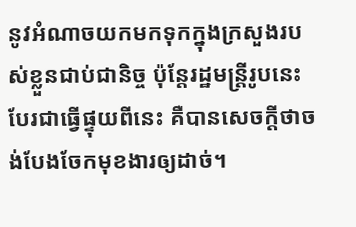នូវអំណាចយកមកទុកក្នុងក្រសួងរបស់ខ្លួនជាប់ជានិច្ច ប៉ុន្តែរដ្ឋមន្រ្តីរូបនេះបែរជាធ្វើផ្ទុយពីនេះ គឺបានសេចក្តីថាចង់បែងចែកមុខងារឲ្យដាច់។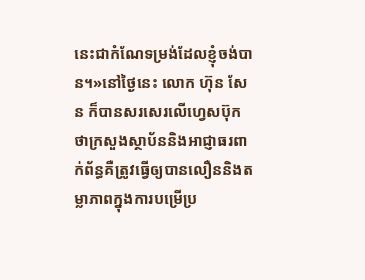នេះជាកំណែទម្រង់ដែលខ្ញុំចង់បាន។»នៅថ្ងៃនេះ លោក ហ៊ុន សែន ក៏បានសរសេរលើហ្វេសប៊ុកថាក្រសួងស្ថាប័ននិងអាជ្ញាធរពាក់ព័ន្ធគឺត្រូវធ្វើឲ្យបានលឿននិងតម្លាភាពក្នុងការបម្រើប្រ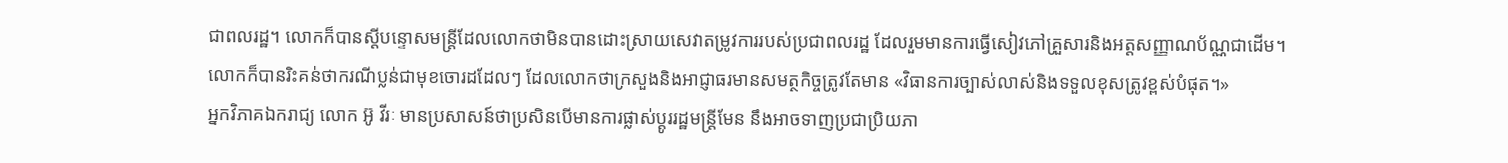ជាពលរដ្ឋ។ លោកក៏បានស្តីបន្ទោសមន្រ្តីដែលលោកថាមិនបានដោះស្រាយសេវាតម្រូវការរបស់ប្រជាពលរដ្ឋ ដែលរួមមានការធ្វើសៀវភៅគ្រួសារនិងអត្តសញ្ញាណប័ណ្ណជាដើម។
លោកក៏បានរិះគន់ថាករណីប្លន់ជាមុខចោរដដែលៗ ដែលលោកថាក្រសួងនិងអាជ្ញាធរមានសមត្ថកិច្ចត្រូវតែមាន «វិធានការច្បាស់លាស់និងទទួលខុសត្រូវខ្ពស់បំផុត។»
អ្នកវិភាគឯករាជ្យ លោក អ៊ូ វីរៈ មានប្រសាសន៍ថាប្រសិនបើមានការផ្លាស់ប្តូររដ្ឋមន្រ្តីមែន នឹងអាចទាញប្រជាប្រិយភា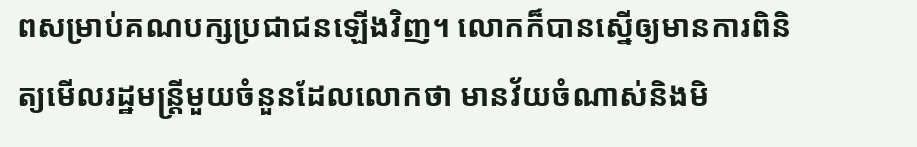ពសម្រាប់គណបក្សប្រជាជនឡើងវិញ។ លោកក៏បានស្នើឲ្យមានការពិនិត្យមើលរដ្ឋមន្រ្តីមួយចំនួនដែលលោកថា មានវ័យចំណាស់និងមិ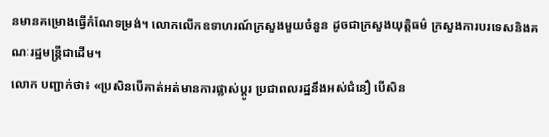នមានគម្រោងធ្វើកំណែទម្រង់។ លោកលើកឧទាហរណ៍ក្រសួងមួយចំនួន ដូចជាក្រសួងយុត្តិធម៌ ក្រសួងការបរទេសនិងគណៈរដ្ឋមន្រ្តីជាដើម។
លោក បញ្ជាក់ថា៖ «ប្រសិនបើគាត់អត់មានការផ្លាស់ប្តូរ ប្រជាពលរដ្ឋនឹងអស់ជំនឿ បើសិន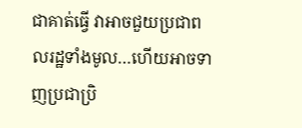ជាគាត់ធ្វើ វាអាចជួយប្រជាពលរដ្ឋទាំងមូល…ហើយអាចទាញប្រជាប្រិ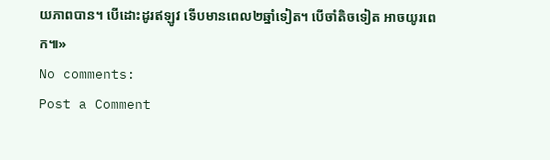យភាពបាន។ បើដោះដូរឥឡូវ ទើបមានពេល២ឆ្នាំទៀត។ បើចាំតិចទៀត អាចយូរពេក៕»
No comments:
Post a Comment